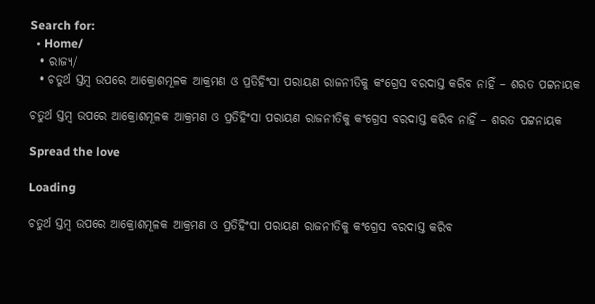Search for:
  • Home/
  • ରାଜ୍ୟ/
  • ଚତୁର୍ଥ ସ୍ତମ୍ବ ଉପରେ ଆକ୍ରୋଶମୂଳକ ଆକ୍ରମଣ ଓ ପ୍ରତିହିଂସା ପରାୟଣ ରାଜନୀତିକୁ କଂଗ୍ରେସ ବରଦାସ୍ତ କରିବ ନାହିଁ – ଶରତ ପଟ୍ଟନାୟକ

ଚତୁର୍ଥ ସ୍ତମ୍ବ ଉପରେ ଆକ୍ରୋଶମୂଳକ ଆକ୍ରମଣ ଓ ପ୍ରତିହିଂସା ପରାୟଣ ରାଜନୀତିକୁ କଂଗ୍ରେସ ବରଦାସ୍ତ କରିବ ନାହିଁ – ଶରତ ପଟ୍ଟନାୟକ

Spread the love

Loading

ଚତୁର୍ଥ ସ୍ତମ୍ବ ଉପରେ ଆକ୍ରୋଶମୂଳକ ଆକ୍ରମଣ ଓ ପ୍ରତିହିଂସା ପରାୟଣ ରାଜନୀତିକୁ କଂଗ୍ରେସ ବରଦାସ୍ତ କରିବ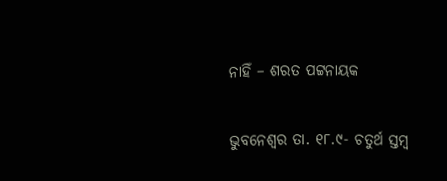ନାହିଁ – ଶରତ ପଟ୍ଟନାୟକ

ଭୁବନେଶ୍ୱର ତା. ୧୮.୯- ଚତୁର୍ଥ ସ୍ତମ୍ବ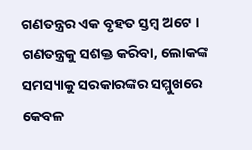ଗଣତନ୍ତ୍ରର ଏକ ବୃହତ ସ୍ତମ୍ବ ଅଟେ । ଗଣତନ୍ତ୍ରକୁ ସଶକ୍ତ କରିବା, ଲୋକଙ୍କ ସମସ୍ୟାକୁ ସରକାରଙ୍କର ସମ୍ମୁଖରେ କେବଳ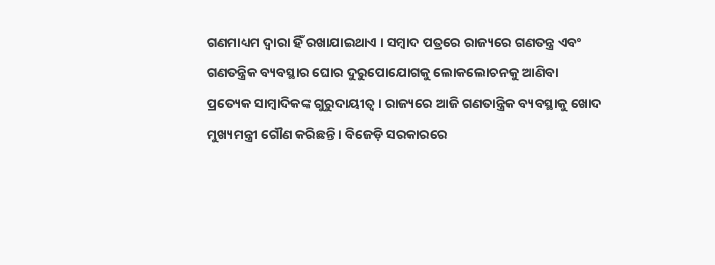ଗଣମାଧ୍ୟମ ଦ୍ୱାରା ହିଁ ରଖାଯାଇଥାଏ । ସମ୍ବାଦ ପତ୍ରରେ ରାଜ୍ୟରେ ଗଣତନ୍ତ୍ର ଏବଂ ଗଣତନ୍ତ୍ରିକ ବ୍ୟବସ୍ଥାର ଘୋର ଦୁରୁପୋଯୋଗକୁ ଲୋକଲୋଚନକୁ ଆଣିବା ପ୍ରତ୍ୟେକ ସାମ୍ବାଦିକଙ୍କ ଗୁରୁଦାୟୀତ୍ୱ । ରାଜ୍ୟରେ ଆଜି ଗଣତାନ୍ତ୍ରିକ ବ୍ୟବସ୍ଥାକୁ ଖୋଦ ମୁଖ୍ୟମନ୍ତ୍ରୀ ଗୌଣ କରିଛନ୍ତି । ବିଜେଡ଼ି ସରକାରରେ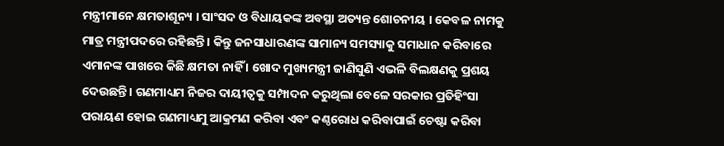ମନ୍ତ୍ରୀମାନେ କ୍ଷମତାଶୂନ୍ୟ । ସାଂସଦ ଓ ବିଧାୟକଙ୍କ ଅବସ୍ଥା ଅତ୍ୟନ୍ତ ଶୋଚନୀୟ । କେବଳ ନାମକୁ ମାତ୍ର ମନ୍ତ୍ରୀପଦରେ ରହିଛନ୍ତି । କିନ୍ତୁ ଜନସାଧାରଣଙ୍କ ସାମାନ୍ୟ ସମସ୍ୟାକୁ ସମାଧାନ କରିବାରେ ଏମାନଙ୍କ ପାଖରେ କିଛି କ୍ଷମତା ନାହିଁ । ଖୋଦ ମୁଖ୍ୟମନ୍ତ୍ରୀ ଜାଣିସୁଣି ଏଭଳି ବିଲକ୍ଷଣକୁ ପ୍ରଶୟ ଦେଉଛନ୍ତି । ଗଣମାଧ୍ୟମ ନିଜର ଦାୟୀତ୍ୱକୁ ସମ୍ପାଦନ କରୁଥିଲା ବେଳେ ସରକାର ପ୍ରତିହିଂସା ପରାୟଣ ହୋଇ ଗଣମାଧ୍ୟମୁ ଆକ୍ରମଣ କରିବା ଏବଂ କଣ୍ଠରୋଧ କରିବାପାଇଁ ଚେଷ୍ଟା କରିବା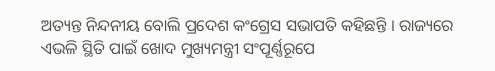ଅତ୍ୟନ୍ତ ନିନ୍ଦନୀୟ ବୋଲି ପ୍ରଦେଶ କଂଗ୍ରେସ ସଭାପତି କହିଛନ୍ତି । ରାଜ୍ୟରେ ଏଭଳି ସ୍ଥିତି ପାଇଁ ଖୋଦ ମୁଖ୍ୟମନ୍ତ୍ରୀ ସଂପୂର୍ଣ୍ଣରୂପେ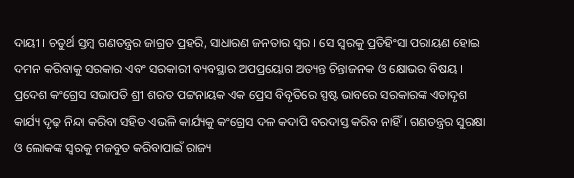ଦାୟୀ । ଚତୁର୍ଥ ସ୍ତମ୍ବ ଗଣତନ୍ତ୍ରର ଜାଗ୍ରତ ପ୍ରହରି, ସାଧାରଣ ଜନତାର ସ୍ୱର । ସେ ସ୍ୱରକୁ ପ୍ରତିହିଂସା ପରାୟଣ ହୋଇ ଦମନ କରିବାକୁ ସରକାର ଏବଂ ସରକାରୀ ବ୍ୟବସ୍ଥାର ଅପପ୍ରୟୋଗ ଅତ୍ୟନ୍ତ ଚିନ୍ତାଜନକ ଓ କ୍ଷୋଭର ବିଷୟ । ପ୍ରଦେଶ କଂଗ୍ରେସ ସଭାପତି ଶ୍ରୀ ଶରତ ପଟ୍ଟନାୟକ ଏକ ପ୍ରେସ ବିବୃତିରେ ସ୍ପଷ୍ଟ ଭାବରେ ସରକାରଙ୍କ ଏତାଦୃଶ କାର୍ଯ୍ୟ ଦୃଢ଼ ନିନ୍ଦା କରିବା ସହିତ ଏଭଳି କାର୍ଯ୍ୟକୁ କଂଗ୍ରେସ ଦଳ କଦାପି ବରଦାସ୍ତ କରିବ ନାହିଁ । ଗଣତନ୍ତ୍ରର ସୁରକ୍ଷା ଓ ଲୋକଙ୍କ ସ୍ୱରକୁ ମଜବୁତ କରିବାପାଇଁ ରାଜ୍ୟ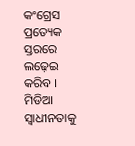କଂଗ୍ରେସ ପ୍ରତ୍ୟେକ ସ୍ତରରେ ଲଢ଼େଇ କରିବ । ମିଡିଆ ସ୍ୱାଧୀନତାକୁ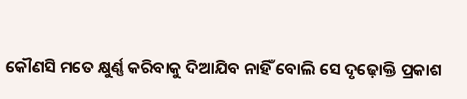କୌଣସି ମତେ କ୍ଷୁର୍ଣ୍ଣ କରିବାକୁ ଦିଆଯିବ ନାହିଁ ବୋଲି ସେ ଦୃଢ଼ୋକ୍ତି ପ୍ରକାଶ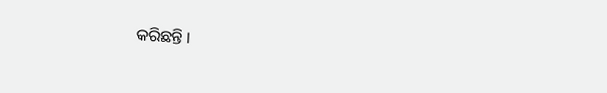କରିଛନ୍ତି ।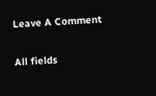Leave A Comment

All fields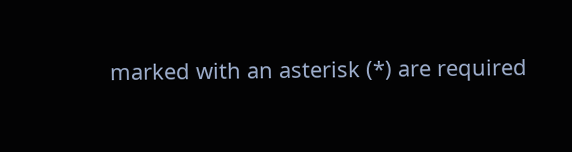marked with an asterisk (*) are required